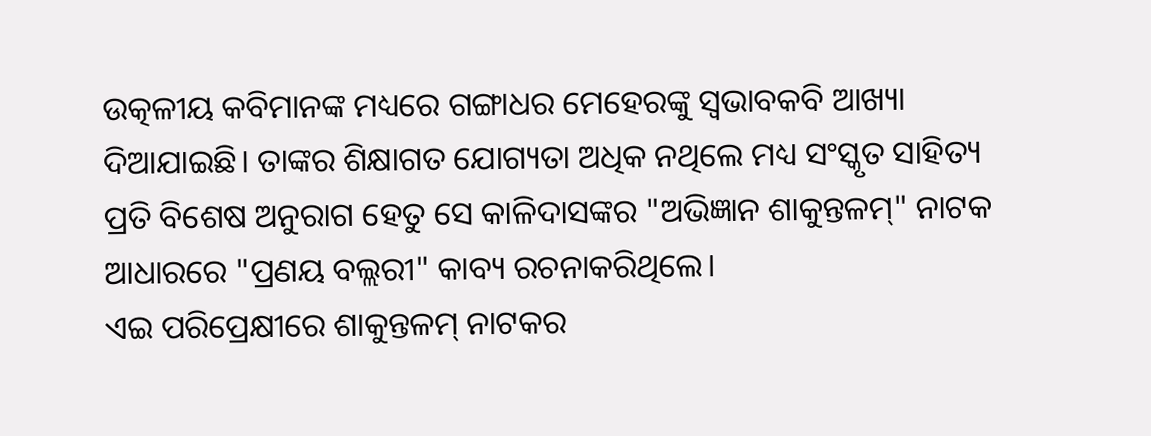ଉତ୍କଳୀୟ କବିମାନଙ୍କ ମଧ୍ୟରେ ଗଙ୍ଗାଧର ମେହେରଙ୍କୁ ସ୍ଵଭାବକବି ଆଖ୍ୟା ଦିଆଯାଇଛି। ତାଙ୍କର ଶିକ୍ଷାଗତ ଯୋଗ୍ୟତା ଅଧିକ ନଥିଲେ ମଧ୍ୟ ସଂସ୍କୃତ ସାହିତ୍ୟ ପ୍ରତି ବିଶେଷ ଅନୁରାଗ ହେତୁ ସେ କାଳିଦାସଙ୍କର "ଅଭିଜ୍ଞାନ ଶାକୁନ୍ତଳମ୍" ନାଟକ ଆଧାରରେ "ପ୍ରଣୟ ବଲ୍ଲରୀ" କାବ୍ୟ ରଚନାକରିଥିଲେ।
ଏଇ ପରିପ୍ରେକ୍ଷୀରେ ଶାକୁନ୍ତଳମ୍ ନାଟକର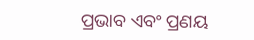ପ୍ରଭାବ ଏବଂ ପ୍ରଣୟ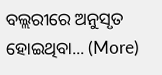ବଲ୍ଲରୀରେ ଅନୁସୃତ ହୋଇଥିବା... (More)